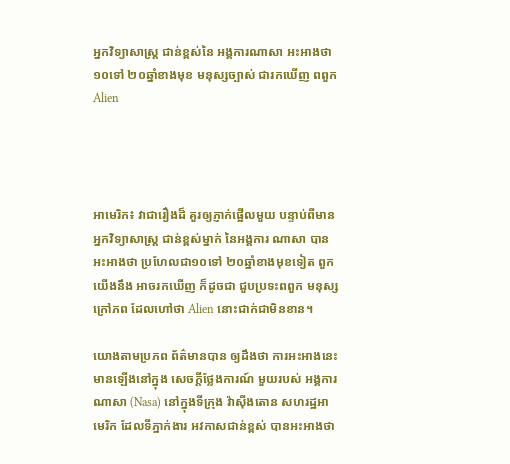អ្នកវិទ្យាសាស្ត្រ ជាន់ខ្ពស់នៃ អង្គការណាសា អះអាងថា ១០ទៅ ២០ឆ្នាំខាងមុខ មនុស្សច្បាស់ ជារកឃើញ ពពួក Alien




អាមេរិក៖ វាជារឿងដ៏ គួរឲ្យភ្ញាក់ផ្អើលមួយ បន្ទាប់ពីមាន អ្នកវិទ្យាសាស្ត្រ ជាន់ខ្ពស់ម្នាក់ នៃអង្គការ ណាសា បានអះអាងថា ប្រហែលជា១០ទៅ ២០ឆ្នាំខាងមុខទៀត ពួកយើងនឹង អាចរកឃើញ ក៏ដូចជា ជួបប្រទះពពួក មនុស្សក្រៅភព ដែលហៅថា Alien នោះជាក់ជាមិនខាន។

យោងតាមប្រភព ព័ត៌មានបាន ឲ្យដឹងថា ការអះអាងនេះ មានឡើងនៅក្នុង សេចក្តីថ្លែងការណ៍ មួយរបស់ អង្គការ ណាសា (Nasa) នៅក្នុងទីក្រុង វ៉ាស៊ីងតោន សហរដ្ឋអាមេរិក ដែលទីភ្នាក់ងារ អវកាសជាន់ខ្ពស់ បានអះអាងថា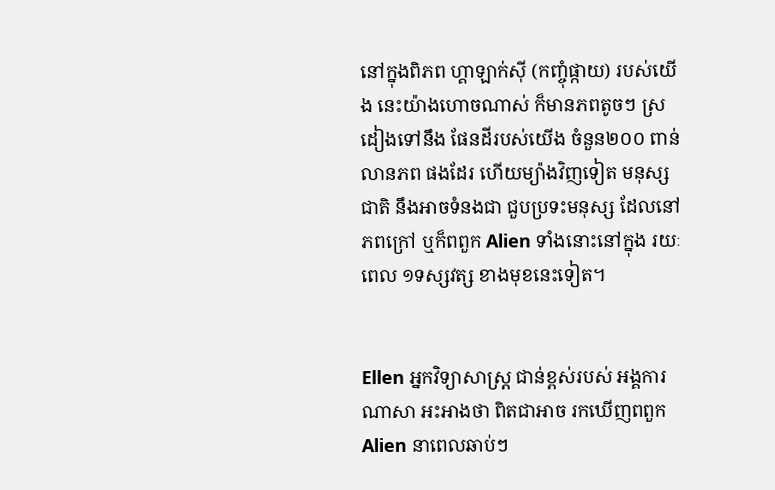នៅក្នុងពិភព ហ្គាឡាក់ស៊ី (កញ្ចុំផ្កាយ) របស់យើង នេះយ៉ាងហោចណាស់ ក៏មានភពតូចៗ ស្រដៀងទៅនឹង ផែនដីរបស់យើង ចំនួន២០០ ពាន់លានភព ផងដែរ ហើយម្យ៉ាងវិញទៀត មនុស្សជាតិ នឹងអាចទំនងជា ជួបប្រទះមនុស្ស ដែលនៅភពក្រៅ ឬក៏ពពួក Alien ទាំងនោះនៅក្នុង រយៈពេល ១ទស្សវត្ស ខាងមុខនេះទៀត។


Ellen អ្នកវិទ្យាសាស្ត្រ ជាន់ខ្ពស់របស់ អង្គការណាសា អះអាងថា ពិតជាអាច រកឃើញពពួក Alien នាពេលឆាប់ៗ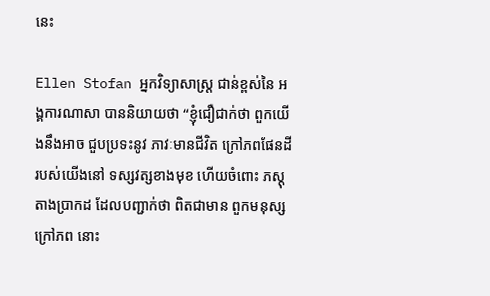នេះ

Ellen Stofan អ្នកវិទ្យាសាស្ត្រ ជាន់ខ្ពស់នៃ អង្គការណាសា បាននិយាយថា “ខ្ញុំជឿជាក់ថា ពួកយើងនឹងអាច ជួបប្រទះនូវ ភាវៈមានជីវិត ក្រៅភពផែនដី របស់យើងនៅ ទស្សវត្សខាងមុខ ហើយចំពោះ ភស្តុតាងប្រាកដ ដែលបញ្ជាក់ថា ពិតជាមាន ពួកមនុស្សក្រៅភព នោះ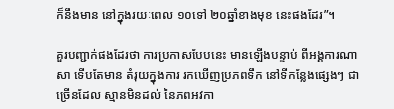ក៏នឹងមាន នៅក្នុងរយៈពេល ១០ទៅ ២០ឆ្នាំខាងមុខ នេះផងដែរ”។

គួរបញ្ជាក់ផងដែរថា ការប្រកាសបែបនេះ មានឡើងបន្ទាប់ ពីអង្គការណាសា ទើបតែមាន តំរុយក្នុងការ រកឃើញប្រភពទឹក នៅទីកន្លែងផ្សេងៗ ជាច្រើនដែល ស្មានមិនដល់ នៃភពអវកា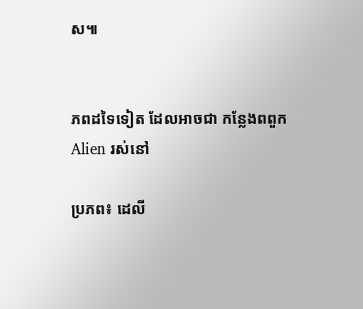ស៕


ភពដទៃទៀត ដែលអាចជា កន្លែងពពួក Alien រស់នៅ

ប្រភព៖ ដេលី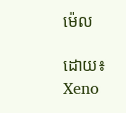ម៉េល

ដោយ៖ Xeno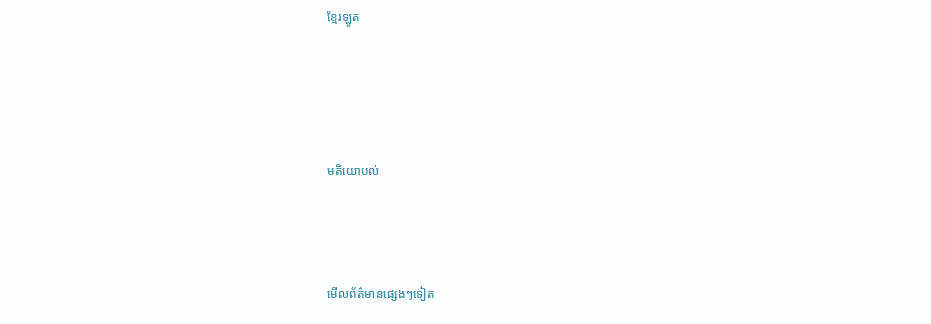ខ្មែរឡូត




មតិយោបល់



មើលព័ត៌មានផ្សេងៗទៀត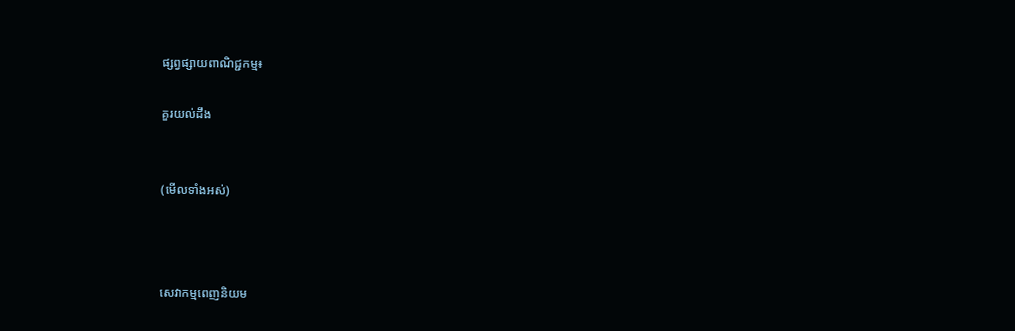ផ្សព្វផ្សាយពាណិជ្ជកម្ម៖

គួរយល់ដឹង


(មើលទាំងអស់)



សេវាកម្មពេញនិយម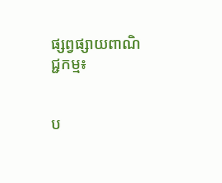ផ្សព្វផ្សាយពាណិជ្ជកម្ម៖


ប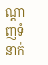ណ្តាញទំនាក់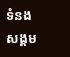ទំនងសង្គម